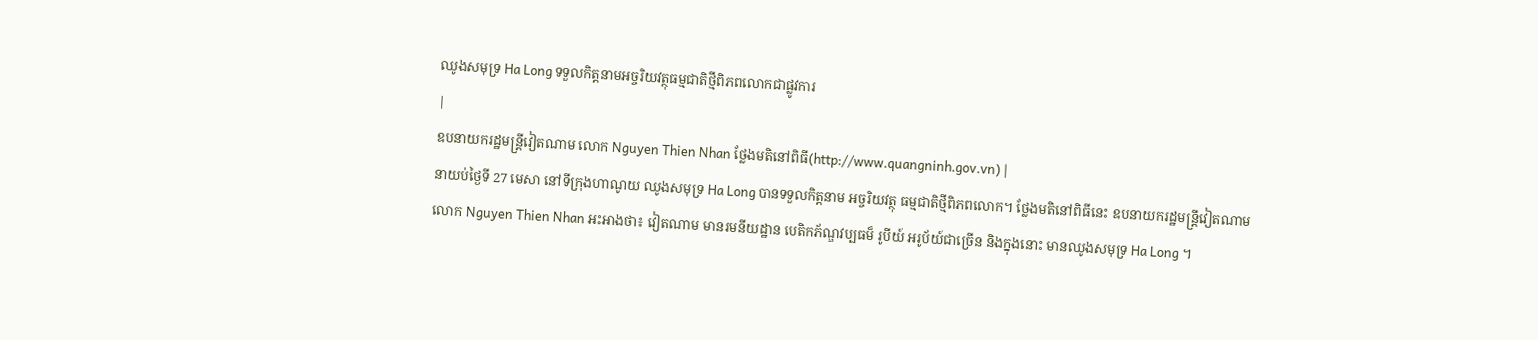ឈូងសមុទ្រ Ha Long ទទួលកិត្តនាមអច្ចរិយវត្ថុធម្មជាតិថ្មីពិភពលោកជាផ្លូវការ
|
ឧបនាយករដ្ឋមន្ត្រីវៀតណាម លោក Nguyen Thien Nhan ថ្លែងមតិនៅពិធី(http://www.quangninh.gov.vn) |
នាយប់ថ្ងៃទី 27 មេសា នៅទីក្រុងហាណូយ ឈូងសមុទ្រ Ha Long បានទទួលកិត្តនាម អច្ចរិយវត្ថុ ធម្មជាតិថ្មីពិភពលោក។ ថ្លែងមតិនៅពិធីនេះ ឧបនាយករដ្ឋមន្ត្រីវៀតណាម
លោក Nguyen Thien Nhan អះអាងថា៖ វៀតណាម មានរមនីយដ្ឋាន បេតិកភ័ណ្ឌវប្បធម៏ រូបីយ៍ អរូប័យ៍ជាច្រើន និងក្នុងនោះ មានឈូងសមុទ្រ Ha Long ។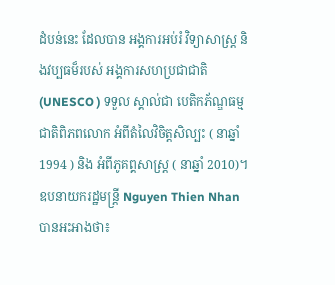ដំបន់នេះ ដែលបាន អង្គការអប់រំ វិទ្យាសាស្ត្រ និងវប្បធម៏របស់ អង្គការសហប្រជាជាតិ (UNESCO ) ទទួល ស្គាល់ជា បេតិកភ័ណ្ឌធម្មជាតិពិភពលោក អំពីតំលៃវិចិត្តសិល្បះ ( នាឆ្នាំ 1994 ) និង អំពីភូគព្គសាស្ត្រ ( នាឆ្នាំ 2010)។ ឧបនាយករដ្ឋមន្ត្រី Nguyen Thien Nhan បានអះអាងថា៖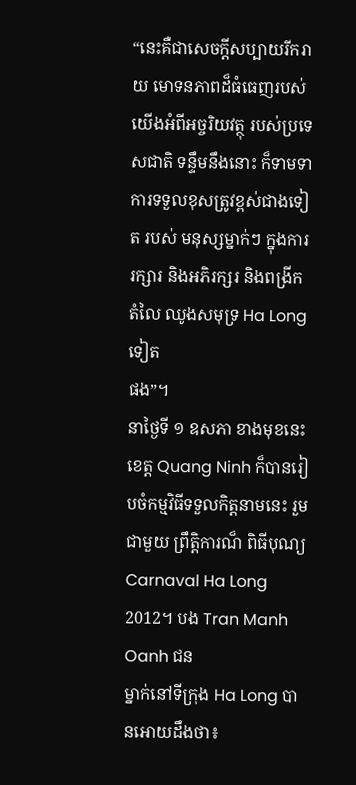“នេះគឺជាសេចក្ដីសប្បាយរីករាយ មោទនភាពដ៏ធំធេញរបស់យើងអំពីអច្ចរិយវត្ថុ របស់ប្រទេសជាតិ ទន្ទឹមនឹងនោះ ក៏ទាមទា ការទទួលខុសត្រូវខ្ពស់ជាងទៀត របស់ មនុស្សម្នាក់ៗ ក្នុងការរក្សារ និងអភិរក្សរ និងពង្រីក តំលៃ ឈូងសមុទ្រ Ha Long ទៀត
ផង”។
នាថ្ងៃទី ១ ឧសភា ខាងមុខនេះ ខេត្ត Quang Ninh ក៏បានរៀបចំកម្មវិធីទទួលកិត្តនាមនេះ រួមជាមួយ ព្រឹត្តិការណ៏ ពិធីបុណ្យ Carnaval Ha Long 2012។ បង Tran Manh Oanh ជន
ម្នាក់នៅទីក្រុង Ha Long បានអោយដឹងថា៖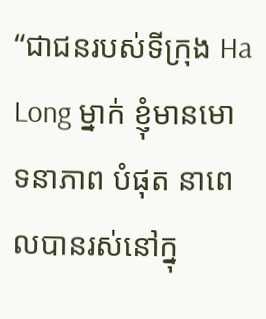“ជាជនរបស់ទីក្រុង Ha Long ម្នាក់ ខ្ញុំមានមោទនាភាព បំផុត នាពេលបានរស់នៅក្នុ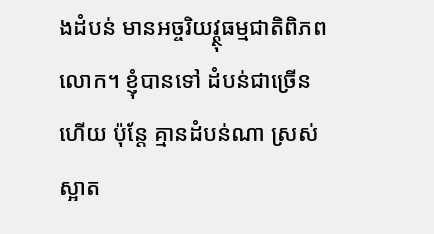ងដំបន់ មានអច្ចរិយវ្ត្ថុធម្មជាតិពិភពលោក។ ខ្ញុំបានទៅ ដំបន់ជាច្រើនហើយ ប៉ុន្តែ គ្មានដំបន់ណា ស្រស់ស្អាត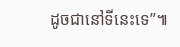ដូចជានៅទីនេះទេ”៕